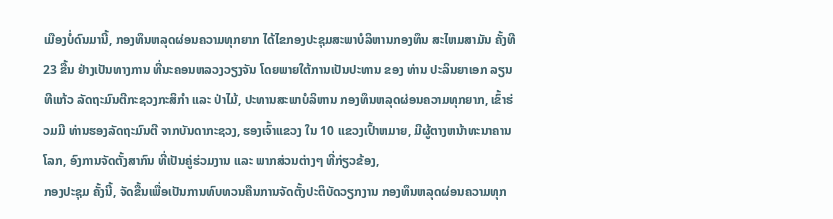ເມືອງບໍ່ດົນມານີ້, ກອງທຶນຫລຸດຜ່ອນຄວາມທຸກຍາກ ໄດ້ໄຂກອງປະຊຸມສະພາບໍລິຫານກອງທຶນ ສະໄຫມສາມັນ ຄັ້ງທີ 23 ຂື້ນ ຢ່າງເປັນທາງການ ທີ່ນະຄອນຫລວງວຽງຈັນ ໂດຍພາຍໃຕ້ການເປັນປະທານ ຂອງ ທ່ານ ປະລິນຍາເອກ ລຽນ ທີແກ້ວ ລັດຖະມົນຕີກະຊວງກະສິກໍາ ແລະ ປ່າໄມ້, ປະທານສະພາບໍລິຫານ ກອງທຶນຫລຸດຜ່ອນຄວາມທຸກຍາກ, ເຂົ້າຮ່ວມມີ ທ່ານຮອງລັດຖະມົນຕີ ຈາກບັນດາກະຊວງ, ຮອງເຈົ້າແຂວງ ໃນ 10 ແຂວງເປົ້າຫມາຍ, ມີຜູ້ຕາງຫນ້າທະນາຄານໂລກ, ອົງການຈັດຕັ້ງສາກົນ ທີ່ເປັນຄູ່ຮ່ວມງານ ແລະ ພາກສ່ວນຕ່າງໆ ທີ່ກ່ຽວຂ້ອງ,
ກອງປະຊຸມ ຄັ້ງນີ້, ຈັດຂື້ນເພື່ອເປັນການທົບທວນຄືນການຈັດຕັ້ງປະຕິບັດວຽກງານ ກອງທຶນຫລຸດຜ່ອນຄວາມທຸກ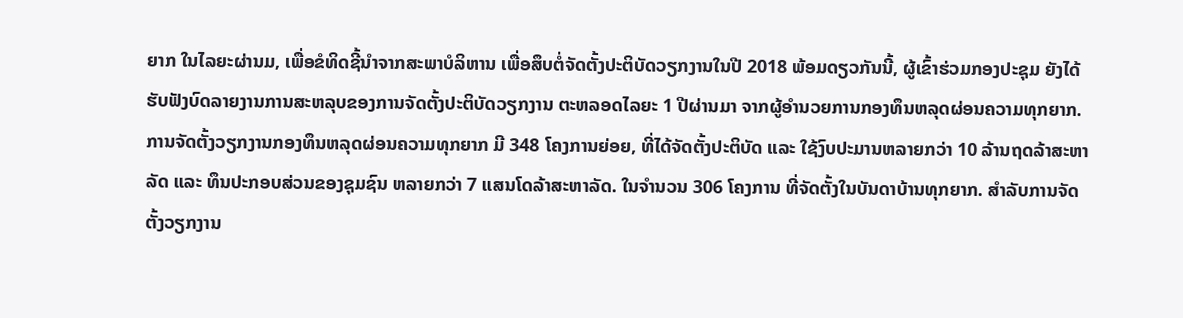ຍາກ ໃນໄລຍະຜ່ານມ, ເພື່ອຂໍທິດຊີ້ນໍາຈາກສະພາບໍລິຫານ ເພື່ອສຶບຕໍ່ຈັດຕັ້ງປະຕິບັດວຽກງານໃນປີ 2018 ພ້ອມດຽວກັນນີ້, ຜູ້ເຂົ້າຮ່ວມກອງປະຊຸມ ຍັງໄດ້ຮັບຟັງບົດລາຍງານການສະຫລຸບຂອງການຈັດຕັ້ງປະຕິບັດວຽກງານ ຕະຫລອດໄລຍະ 1 ປີຜ່ານມາ ຈາກຜູ້ອໍານວຍການກອງທຶນຫລຸດຜ່ອນຄວາມທຸກຍາກ. ການຈັດຕັ້ງວຽກງານກອງທຶນຫລຸດຜ່ອນຄວາມທຸກຍາກ ມີ 348 ໂຄງການຍ່ອຍ, ທີ່ໄດ້ຈັດຕັ້ງປະຕິບັດ ແລະ ໃຊ້ງົບປະມານຫລາຍກວ່າ 10 ລ້ານຖດລ້າສະຫາລັດ ແລະ ທຶນປະກອບສ່ວນຂອງຊຸມຊົນ ຫລາຍກວ່າ 7 ແສນໂດລ້າສະຫາລັດ. ໃນຈໍານວນ 306 ໂຄງການ ທີ່ຈັດຕັ້ງໃນບັນດາບ້ານທຸກຍາກ. ສໍາລັບການຈັດຕັ້ງວຽກງານ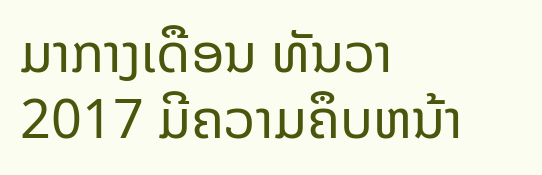ມາກາງເດືອນ ທັນວາ 2017 ມີຄວາມຄຶບຫນ້າ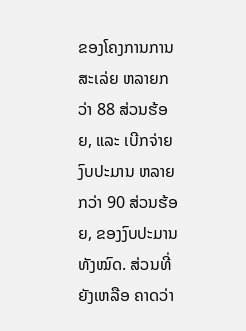ຂອງໂຄງການການ ສະເລ່ຍ ຫລາຍກວ່າ 88 ສ່ວນຮ້ອຍ, ແລະ ເບີກຈ່າຍງົບປະມານ ຫລາຍກວ່າ 90 ສ່ວນຮ້ອຍ, ຂອງງົບປະມານທັງໝົດ. ສ່ວນທີ່ຍັງເຫລືອ ຄາດວ່າ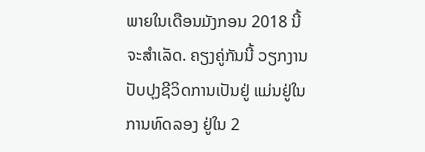ພາຍໃນເດືອນມັງກອນ 2018 ນີ້ ຈະສໍາເລັດ. ຄຽງຄູ່ກັນນີ້ ວຽກງານປັບປຸງຊີວິດການເປັນຢູ່ ແມ່ນຢູ່ໃນການທົດລອງ ຢູ່ໃນ 2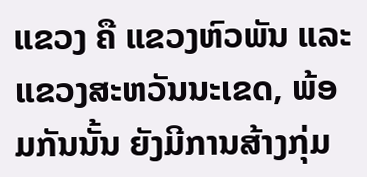ແຂວງ ຄື ແຂວງຫົວພັນ ແລະ ແຂວງສະຫວັນນະເຂດ, ພ້ອມກັນນັ້ນ ຍັງມີການສ້າງກຸ່ມ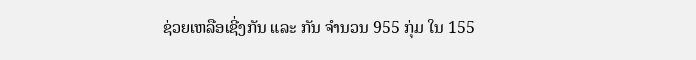ຊ່ວຍເຫລືອເຊີ່ງກັນ ແລະ ກັນ ຈໍານວນ 955 ກຸ່ມ ໃນ 155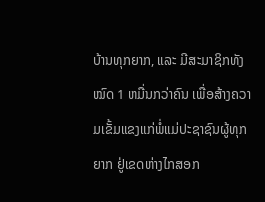ບ້ານທຸກຍາກ, ແລະ ມີສະມາຊິກທັງໝົດ 1 ຫມື່ນກວ່າຄົນ ເພື່ອສ້າງຄວາມເຂັ້ມແຂງແກ່ພໍ່ແມ່ປະຊາຊົນຜູ້ທຸກຍາກ ຢູ່ເຂດຫ່າງໄກສອກ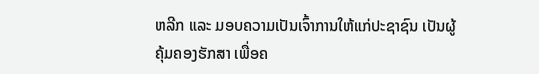ຫລີກ ແລະ ມອບຄວາມເປັນເຈົ້າການໃຫ້ແກ່ປະຊາຊົນ ເປັນຜູ້ຄຸ້ມຄອງຮັກສາ ເພື່ອຄ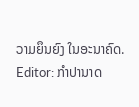ວາມຍຶນຍົງ ໃນອະນາຄົດ.
Editor: ກຳປານາດ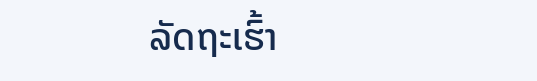ລັດຖະເຮົ້າ